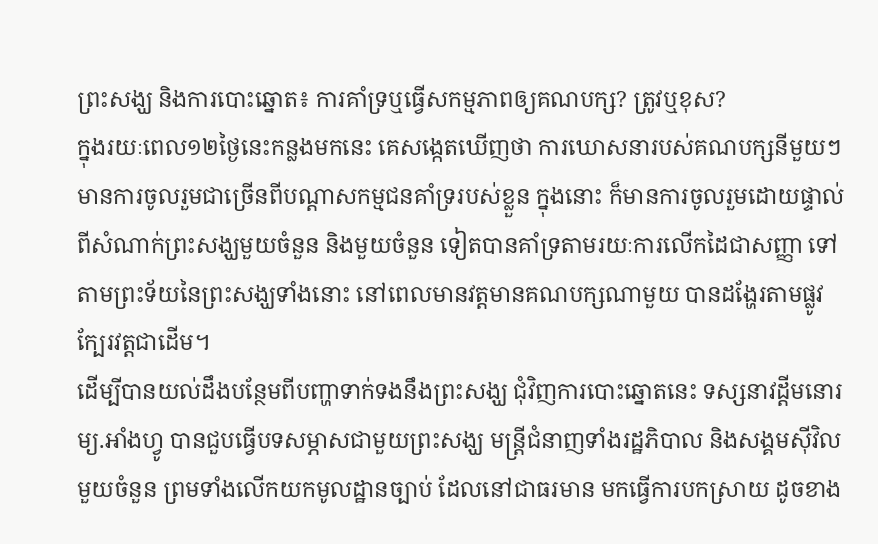ព្រះសង្ឃ និងការបោះឆ្នោត៖ ការគាំទ្រឬធ្វើសកម្មភាពឲ្យគណបក្ស? ត្រូវឬខុស?
ក្នុងរយៈពេល១២ថ្ងៃនេះកន្លងមកនេះ គេសង្កេតឃើញថា ការឃោសនារបស់គណបក្សនីមួយៗ មានការចូលរួមជាច្រើនពីបណ្តាសកម្មជនគាំទ្ររបស់ខ្លួន ក្នុងនោះ ក៏មានការចូលរួមដោយផ្ទាល់ ពីសំណាក់ព្រះសង្ឃមួយចំនួន និងមួយចំនួន ទៀតបានគាំទ្រតាមរយៈការលើកដៃជាសញ្ញា ទៅតាមព្រះទ័យនៃព្រះសង្ឃទាំងនោះ នៅពេលមានវត្តមានគណបក្សណាមួយ បានដង្ហែរតាមផ្លូវក្បែរវត្តជាដើម។
ដើម្បីបានយល់ដឹងបន្ថែមពីបញ្ហាទាក់ទងនឹងព្រះសង្ឃ ជុំវិញការបោះឆ្នោតនេះ ទស្សនាវដ្តីមនោរម្យ.អាំងហ្វូ បានជួបធ្វើបទសម្ភាសជាមួយព្រះសង្ឃ មន្រ្តីជំនាញទាំងរដ្ឋភិបាល និងសង្គមស៊ីវិលមួយចំនួន ព្រមទាំងលើកយកមូលដ្ឋានច្បាប់ ដែលនៅជាធរមាន មកធ្វើការបកស្រាយ ដូចខាង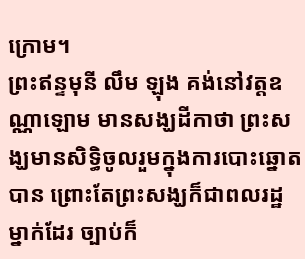ក្រោម។
ព្រះឥន្ទមុនី លឹម ឡុង គង់នៅវត្តឧណ្ណាឡោម មានសង្ឃដីកាថា ព្រះសង្ឃមានសិទ្ធិចូលរួមក្នុងការបោះឆ្នោតបាន ព្រោះតែព្រះសង្ឃក៏ជាពលរដ្ឋម្នាក់ដែរ ច្បាប់ក៏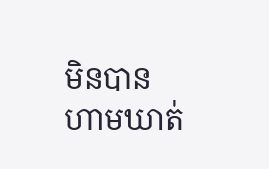មិនបានហាមឃាត់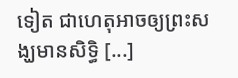ទៀត ជាហេតុអាចឲ្យព្រះសង្ឃមានសិទ្ធិ [...]